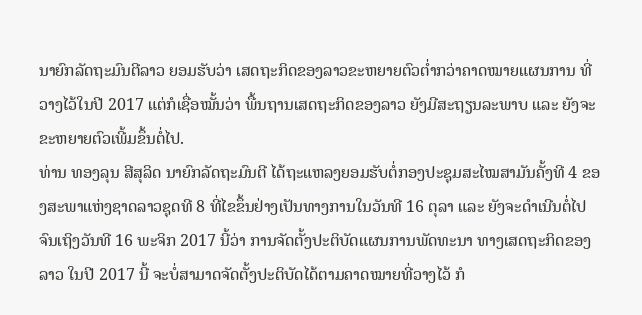ນາຍົກລັດຖະມົນຕີລາວ ຍອມຮັບວ່າ ເສດຖະກິດຂອງລາວຂະຫຍາຍຕົວຕໍ່າກວ່າຄາດໝາຍແຜນການ ທີ່ວາງໄວ້ໃນປີ 2017 ແຕ່ກໍເຊື່ອໝັ້ນວ່າ ພື້ນຖານເສດຖະກິດຂອງລາວ ຍັງມີສະຖຽນລະພາບ ແລະ ຍັງຈະຂະຫຍາຍຕົວເພີ້ມຂຶ້ນຕໍ່ໄປ.
ທ່ານ ທອງລຸນ ສີສຸລິດ ນາຍົກລັດຖະມົນຕີ ໄດ້ຖະແຫລງຍອມຮັບຕໍ່ກອງປະຊຸມສະໄໝສາມັນຄັ້ງທີ 4 ຂອງສະພາແຫ່ງຊາດລາວຊຸດທີ 8 ທີ່ໄຂຂຶ້ນຢ່າງເປັນທາງການໃນວັນທີ 16 ຕຸລາ ແລະ ຍັງຈະດໍາເນີນຕໍ່ໄປຈົນເຖິງວັນທີ 16 ພະຈິກ 2017 ນີ້ວ່າ ການຈັດຕັ້ງປະຕິບັດແຜນການພັດທະນາ ທາງເສດຖະກິດຂອງລາວ ໃນປີ 2017 ນີ້ ຈະບໍ່ສາມາດຈັດຕັ້ງປະຕິບັດໄດ້ຕາມຄາດໝາຍທີ່ວາງໄວ້ ກໍ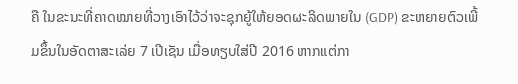ຄື ໃນຂະນະທີ່ຄາດໝາຍທີ່ວາງເອົາໄວ້ວ່າຈະຊຸກຍູ້ໃຫ້ຍອດຜະລິດພາຍໃນ (GDP) ຂະຫຍາຍຕົວເພີ້ມຂຶ້ນໃນອັດຕາສະເລ່ຍ 7 ເປີເຊັນ ເມື່ອທຽບໃສ່ປີ 2016 ຫາກແຕ່ກາ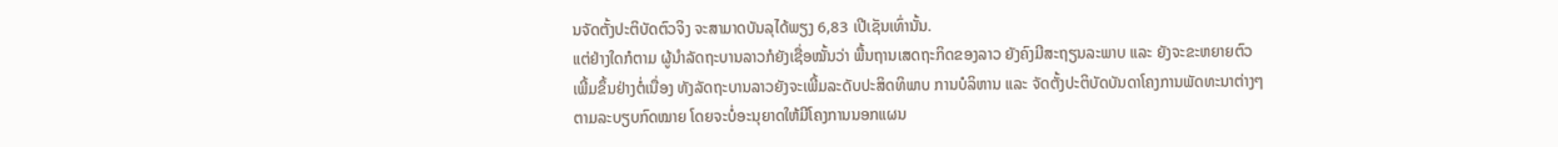ນຈັດຕັ້ງປະຕິບັດຕົວຈິງ ຈະສາມາດບັນລຸໄດ້ພຽງ 6,83 ເປີເຊັນເທົ່ານັ້ນ.
ແຕ່ຢ່າງໃດກໍຕາມ ຜູ້ນໍາລັດຖະບານລາວກໍຍັງເຊື່ອໝັ້ນວ່າ ພື້ນຖານເສດຖະກິດຂອງລາວ ຍັງຄົງມີສະຖຽນລະພາບ ແລະ ຍັງຈະຂະຫຍາຍຕົວເພີ້ມຂຶ້ນຢ່າງຕໍ່ເນື່ອງ ທັງລັດຖະບານລາວຍັງຈະເພີ້ມລະດັບປະສິດທິພາບ ການບໍລິຫານ ແລະ ຈັດຕັ້ງປະຕິບັດບັນດາໂຄງການພັດທະນາຕ່າງໆ ຕາມລະບຽບກົດໝາຍ ໂດຍຈະບໍ່ອະນຸຍາດໃຫ້ມີໂຄງການນອກແຜນ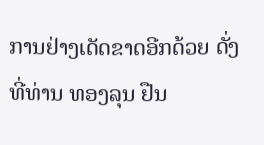ການຢ່າງເດັດຂາດອີກດ້ວຍ ດັ່ງທີ່ທ່ານ ທອງລຸນ ຢືນ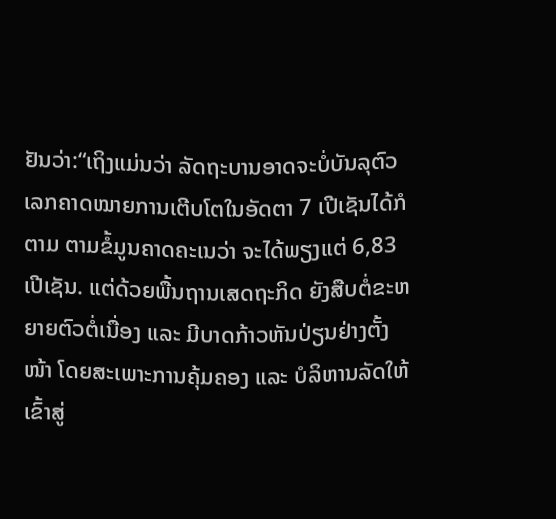ຢັນວ່າ:“ເຖິງແມ່ນວ່າ ລັດຖະບານອາດຈະບໍ່ບັນລຸຕົວເລກຄາດໝາຍການເຕີບໂຕໃນອັດຕາ 7 ເປີເຊັນໄດ້ກໍຕາມ ຕາມຂໍ້ມູນຄາດຄະເນວ່າ ຈະໄດ້ພຽງແຕ່ 6,83 ເປີເຊັນ. ແຕ່ດ້ວຍພື້ນຖານເສດຖະກິດ ຍັງສືບຕໍ່ຂະຫຍາຍຕົວຕໍ່ເນື່ອງ ແລະ ມີບາດກ້າວຫັນປ່ຽນຢ່າງຕັ້ງໜ້າ ໂດຍສະເພາະການຄຸ້ມຄອງ ແລະ ບໍລິຫານລັດໃຫ້ເຂົ້າສູ່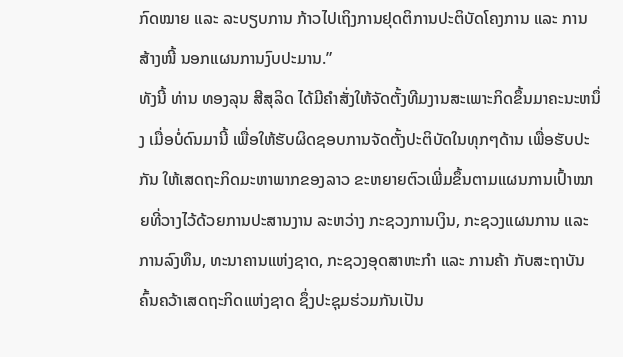ກົດໝາຍ ແລະ ລະບຽບການ ກ້າວໄປເຖິງການຢຸດຕິການປະຕິບັດໂຄງການ ແລະ ການສ້າງໜີ້ ນອກແຜນການງົບປະມານ.”
ທັງນີ້ ທ່ານ ທອງລຸນ ສີສຸລິດ ໄດ້ມີຄຳສັ່ງໃຫ້ຈັດຕັ້ງທີມງານສະເພາະກິດຂຶ້ນມາຄະນະຫນຶ່ງ ເມື່ອບໍ່ດົນມານີ້ ເພື່ອໃຫ້ຮັບຜິດຊອບການຈັດຕັ້ງປະຕິບັດໃນທຸກໆດ້ານ ເພື່ອຮັບປະກັນ ໃຫ້ເສດຖະກິດມະຫາພາກຂອງລາວ ຂະຫຍາຍຕົວເພີ່ມຂຶ້ນຕາມແຜນການເປົ້າໝາຍທີ່ວາງໄວ້ດ້ວຍການປະສານງານ ລະຫວ່າງ ກະຊວງການເງິນ, ກະຊວງແຜນການ ແລະ ການລົງທຶນ, ທະນາຄານແຫ່ງຊາດ, ກະຊວງອຸດສາຫະກໍາ ແລະ ການຄ້າ ກັບສະຖາບັນຄົ້ນຄວ້າເສດຖະກິດແຫ່ງຊາດ ຊຶ່ງປະຊຸມຮ່ວມກັນເປັນ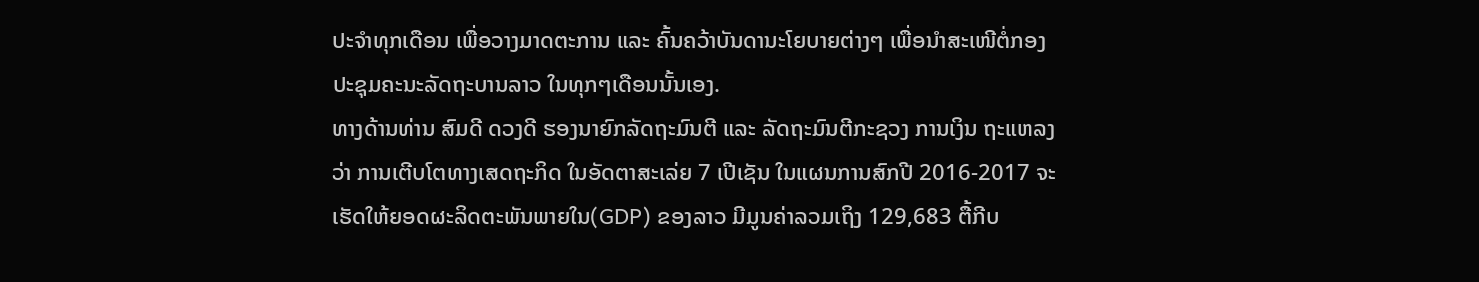ປະຈໍາທຸກເດືອນ ເພື່ອວາງມາດຕະການ ແລະ ຄົ້ນຄວ້າບັນດານະໂຍບາຍຕ່າງໆ ເພື່ອນໍາສະເໜີຕໍ່ກອງປະຊຸມຄະນະລັດຖະບານລາວ ໃນທຸກໆເດືອນນັ້ນເອງ.
ທາງດ້ານທ່ານ ສົມດີ ດວງດີ ຮອງນາຍົກລັດຖະມົນຕີ ແລະ ລັດຖະມົນຕີກະຊວງ ການເງິນ ຖະແຫລງວ່າ ການເຕີບໂຕທາງເສດຖະກິດ ໃນອັດຕາສະເລ່ຍ 7 ເປີເຊັນ ໃນແຜນການສົກປີ 2016-2017 ຈະເຮັດໃຫ້ຍອດຜະລິດຕະພັນພາຍໃນ(GDP) ຂອງລາວ ມີມູນຄ່າລວມເຖິງ 129,683 ຕື້ກີບ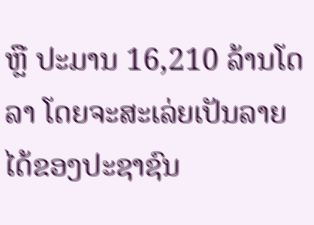ຫຼື ປະມານ 16,210 ລ້ານໂດລາ ໂດຍຈະສະເລ່ຍເປັນລາຍໄດ້ຂອງປະຊາຊົນ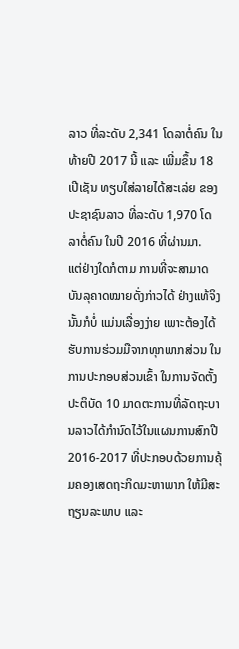ລາວ ທີ່ລະດັບ 2,341 ໂດລາຕໍ່ຄົນ ໃນທ້າຍປີ 2017 ນີ້ ແລະ ເພີ່ມຂຶ້ນ 18 ເປີເຊັນ ທຽບໃສ່ລາຍໄດ້ສະເລ່ຍ ຂອງປະຊາຊົນລາວ ທີ່ລະດັບ 1,970 ໂດລາຕໍ່ຄົນ ໃນປີ 2016 ທີ່ຜ່ານມາ.
ແຕ່ຢ່າງໃດກໍຕາມ ການທີ່ຈະສາມາດບັນລຸຄາດໝາຍດັ່ງກ່າວໄດ້ ຢ່າງແທ້ຈິງນັ້ນກໍບໍ່ ແມ່ນເລື່ອງງ່າຍ ເພາະຕ້ອງໄດ້ຮັບການຮ່ວມມືຈາກທຸກພາກສ່ວນ ໃນການປະກອບສ່ວນເຂົ້າ ໃນການຈັດຕັ້ງປະຕິບັດ 10 ມາດຕະການທີ່ລັດຖະບານລາວໄດ້ກຳນົດໄວ້ໃນແຜນການສົກປີ 2016-2017 ທີ່ປະກອບດ້ວຍການຄຸ້ມຄອງເສດຖະກິດມະຫາພາກ ໃຫ້ມີສະຖຽນລະພາບ ແລະ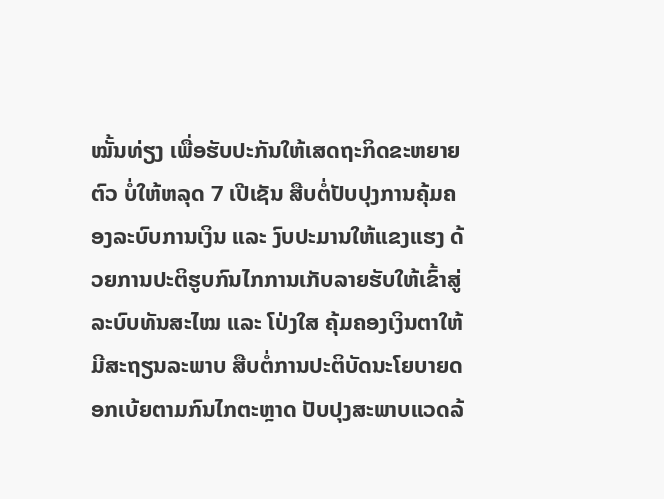ໝັ້ນທ່ຽງ ເພື່ອຮັບປະກັນໃຫ້ເສດຖະກິດຂະຫຍາຍຕົວ ບໍ່ໃຫ້ຫລຸດ 7 ເປີເຊັນ ສືບຕໍ່ປັບປຸງການຄຸ້ມຄອງລະບົບການເງິນ ແລະ ງົບປະມານໃຫ້ແຂງແຮງ ດ້ວຍການປະຕິຮູບກົນໄກການເກັບລາຍຮັບໃຫ້ເຂົ້າສູ່ລະບົບທັນສະໄໝ ແລະ ໂປ່ງໃສ ຄຸ້ມຄອງເງິນຕາໃຫ້ມີສະຖຽນລະພາບ ສືບຕໍ່ການປະຕິບັດນະໂຍບາຍດອກເບ້ຍຕາມກົນໄກຕະຫຼາດ ປັບປຸງສະພາບແວດລ້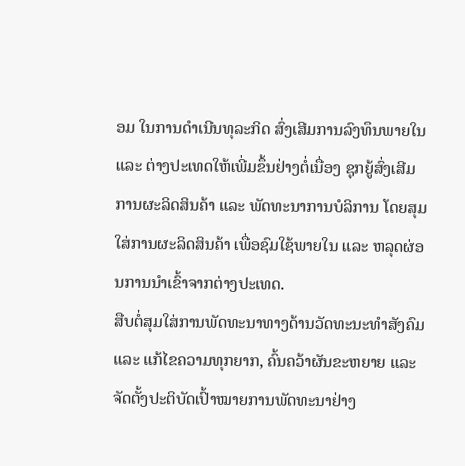ອມ ໃນການດຳເນີນທຸລະກິດ ສົ່ງເສີມການລົງທຶນພາຍໃນ ແລະ ຕ່າງປະເທດໃຫ້ເພີ່ມຂຶ້ນຢ່າງຕໍ່ເນື່ອງ ຊຸກຍູ້ສົ່ງເສີມການຜະລິດສິນຄ້າ ແລະ ພັດທະນາການບໍລິການ ໂດຍສຸມໃສ່ການຜະລິດສິນຄ້າ ເພື່ອຊົມໃຊ້ພາຍໃນ ແລະ ຫລຸດຜ່ອນການນຳເຂົ້າຈາກຕ່າງປະເທດ.
ສືບຕໍ່ສຸມໃສ່ການພັດທະນາທາງດ້ານວັດທະນະທຳສັງຄົມ ແລະ ແກ້ໄຂຄວາມທຸກຍາກ, ຄົ້ນຄວ້າຜັນຂະຫຍາຍ ແລະ ຈັດຕັ້ງປະຕິບັດເປົ້າໝາຍການພັດທະນາຢ່າງ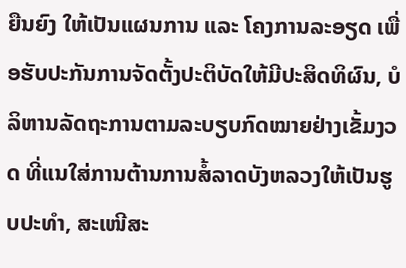ຍືນຍົງ ໃຫ້ເປັນແຜນການ ແລະ ໂຄງການລະອຽດ ເພື່ອຮັບປະກັນການຈັດຕັ້ງປະຕິບັດໃຫ້ມີປະສິດທິຜົນ, ບໍລິຫານລັດຖະການຕາມລະບຽບກົດໝາຍຢ່າງເຂັ້ມງວດ ທີ່ແນໃສ່ການຕ້ານການສໍ້ລາດບັງຫລວງໃຫ້ເປັນຮູບປະທຳ, ສະເໜີສະ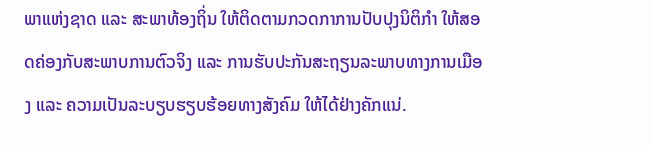ພາແຫ່ງຊາດ ແລະ ສະພາທ້ອງຖິ່ນ ໃຫ້ຕິດຕາມກວດກາການປັບປຸງນິຕິກຳ ໃຫ້ສອດຄ່ອງກັບສະພາບການຕົວຈິງ ແລະ ການຮັບປະກັນສະຖຽນລະພາບທາງການເມືອງ ແລະ ຄວາມເປັນລະບຽບຮຽບຮ້ອຍທາງສັງຄົມ ໃຫ້ໄດ້ຢ່າງຄັກແນ່.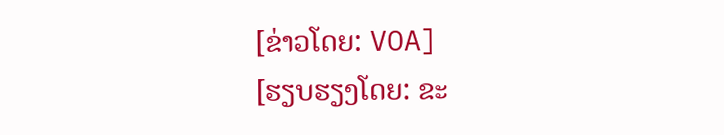[ຂ່າວໂດຍ: VOA]
[ຮຽບຮຽງໂດຍ: ຂະ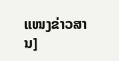ແໜງຂ່າວສານ]